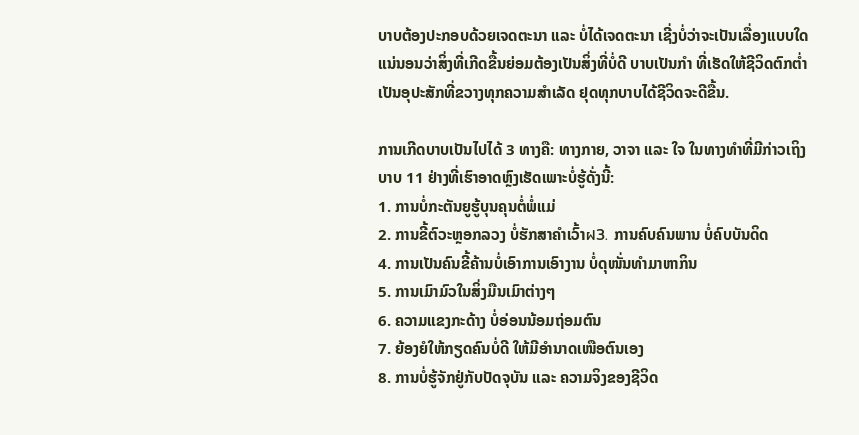ບາບຕ້ອງປະກອບດ້ວຍເຈດຕະນາ ແລະ ບໍ່ໄດ້ເຈດຕະນາ ເຊີ່ງບໍ່ວ່າຈະເປັນເລື່ອງແບບໃດ ແນ່ນອນວ່າສິ່ງທີ່ເກີດຂື້ນຍ່ອມຕ້ອງເປັນສິ່ງທີ່ບໍ່ດີ ບາບເປັນກຳ ທີ່ເຮັດໃຫ້ຊີວິດຕົກຕໍ່າ ເປັນອຸປະສັກທີ່ຂວາງທຸກຄວາມສຳເລັດ ຢຸດທຸກບາບໄດ້ຊີວິດຈະດີຂື້ນ.

ການເກີດບາບເປັນໄປໄດ້ 3 ທາງຄື: ທາງກາຍ, ວາຈາ ແລະ ໃຈ ໃນທາງທຳທີ່ມີກ່າວເຖິງບາບ 11 ຢ່າງທີ່ເຮົາອາດຫຼົງເຮັດເພາະບໍ່ຮູ້ດັ່ງນີ້:
1. ການບໍ່ກະຕັນຍູຮູ້ບຸນຄຸນຕໍ່ພໍ່ແມ່
2. ການຂີ້ຕົວະຫຼອກລວງ ບໍ່ຮັກສາຄຳເວົ້າฝ3. ການຄົບຄົນພານ ບໍ່ຄົບບັນດິດ
4. ການເປັນຄົນຂີ້ຄ້ານບໍ່ເອົາການເອົາງານ ບໍ່ດຸໜັ່ນທຳມາຫາກິນ
5. ການເມົາມົວໃນສິ່ງມືນເມົາຕ່າງໆ
6. ຄວາມແຂງກະດ້າງ ບໍ່ອ່ອນນ້ອມຖ່ອມຕົນ
7. ຍ້ອງຍໍໃຫ້ກຽດຄົນບໍ່ດີ ໃຫ້ມີອຳນາດເໜືອຕົນເອງ
8. ການບໍ່ຮູ້ຈັກຢູ່ກັບປັດຈຸບັນ ແລະ ຄວາມຈິງຂອງຊີວິດ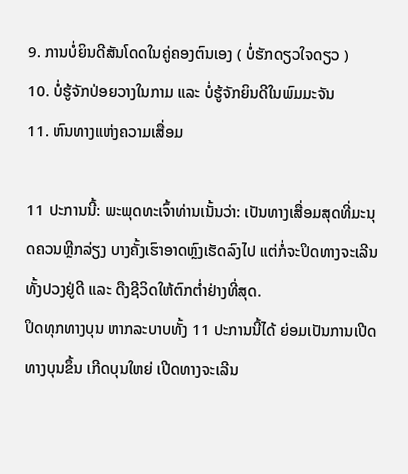9. ການບໍ່ຍິນດີສັນໂດດໃນຄູ່ຄອງຕົນເອງ ( ບໍ່ຮັກດຽວໃຈດຽວ )
10. ບໍ່ຮູ້ຈັກປ່ອຍວາງໃນກາມ ແລະ ບໍ່ຮູ້ຈັກຍິນດີໃນພົມມະຈັນ
11. ຫົນທາງແຫ່ງຄວາມເສື່ອມ

11 ປະການນີ້: ພະພຸດທະເຈົ້າທ່ານເນັ້ນວ່າ: ເປັນທາງເສື່ອມສຸດທີ່ມະນຸດຄວນຫຼີກລ່ຽງ ບາງຄັ້ງເຮົາອາດຫຼົງເຮັດລົງໄປ ແຕ່ກໍ່ຈະປິດທາງຈະເລີນທັ້ງປວງຢູ່ດີ ແລະ ດືງຊີວິດໃຫ້ຕົກຕ່ຳຢ່າງທີ່ສຸດ.
ປິດທຸກທາງບຸນ ຫາກລະບາບທັ້ງ 11 ປະການນີ້ໄດ້ ຍ່ອມເປັນການເປີດທາງບຸນຂຶ້ນ ເກີດບຸນໃຫຍ່ ເປີດທາງຈະເລີນ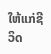ໃຫ້ແກ່ຊີວິດ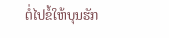ຕໍ່ໄປຂໍ້ໃຫ້ບຸນຮັກ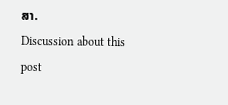ສາ.
Discussion about this post